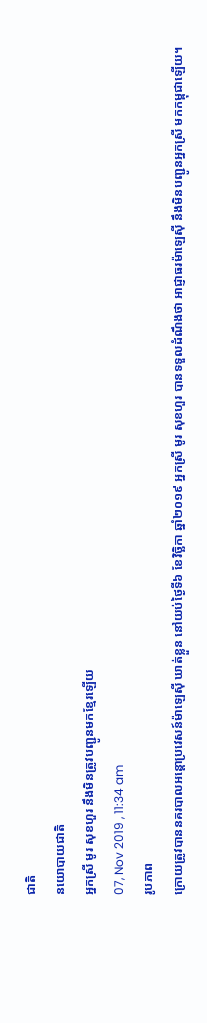ជាតិ
នយោបាយជាតិ
អ្នកស្រី មូរ សុខហួរ នឹងមិនត្រូវបញ្ជូនមកខ្មែរឡើយ
07, Nov 2019 , 11:34 am
រូបភាព
ក្រោយត្រូវបាននគរបាលអន្តោប្រវេសន៍ម៉ាឡេស៊ី ឃាត់ខ្លួន នៅយប់ថ្ងៃទី៦ ខែវិច្ឆិកា ឆ្នាំ២០១៩ អ្នកស្រី មូរ សុខហួរ បានទទួលដំណឹងថា អាជ្ញាធរម៉ាឡេស៊ី នឹងមិនបញ្ជូនអ្នកស្រី មកកម្ពុជាឡើយ។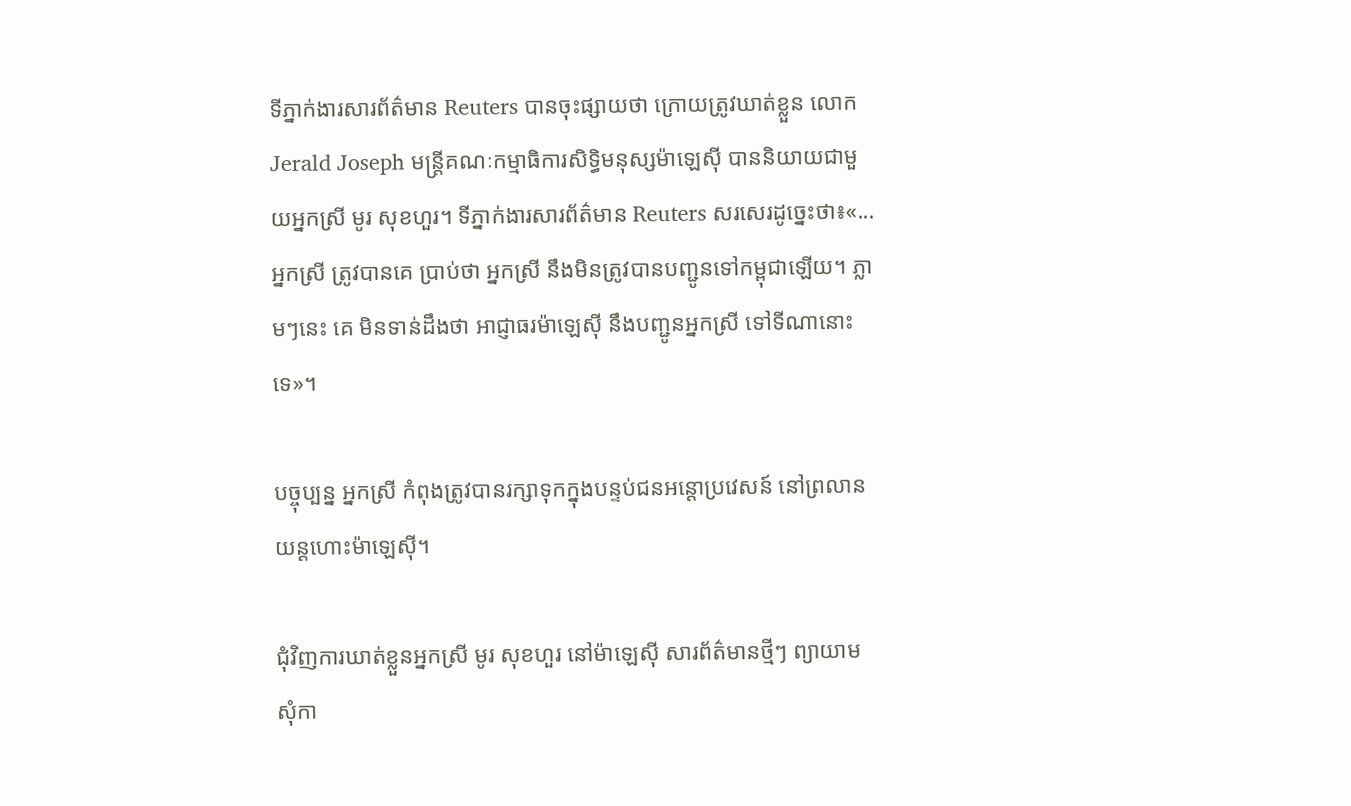ទីភ្នាក់ងារសារព័ត៌មាន Reuters បានចុះផ្សាយថា ក្រោយត្រូវឃាត់ខ្លួន លោក Jerald Joseph មន្រ្តីគណៈកម្មាធិការសិទ្ធិមនុស្សម៉ាឡេស៊ី បាននិយាយជាមួយអ្នកស្រី មូរ សុខហួរ។ ទីភ្នាក់ងារសារព័ត៌មាន Reuters សរសេរដូច្នេះថា៖«...អ្នកស្រី ត្រូវបានគេ ប្រាប់ថា អ្នកស្រី នឹងមិនត្រូវបានបញ្ជូនទៅកម្ពុជាឡើយ។ ភ្លាមៗនេះ គេ មិនទាន់ដឹងថា អាជ្ញាធរម៉ាឡេស៊ី នឹងបញ្ជូនអ្នកស្រី ទៅទីណានោះទេ»។

បច្ចុប្បន្ន អ្នកស្រី កំពុងត្រូវបានរក្សាទុកក្នុងបន្ទប់ជនអន្តោប្រវេសន៍ នៅព្រលានយន្តហោះម៉ាឡេស៊ី។

ជុំវិញការឃាត់ខ្លួនអ្នកស្រី មូរ សុខហួរ នៅម៉ាឡេស៊ី សារព័ត៌មានថ្មីៗ ព្យាយាមសុំកា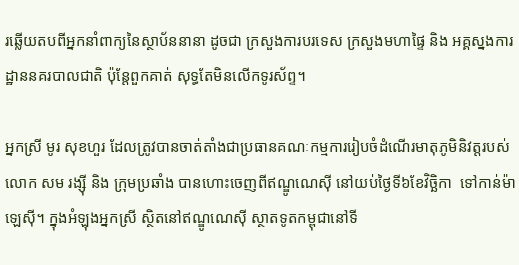រឆ្លើយតបពីអ្នកនាំពាក្យនៃស្ថាប័ននានា ដូចជា ក្រសួងការបរទេស ក្រសួងមហាផ្ទៃ និង អគ្គស្នងការដ្ឋាននគរបាលជាតិ ប៉ុន្តែពួកគាត់ សុទ្ធតែមិនលើកទូរស័ព្ទ។

អ្នកស្រី មូរ សុខហួរ ដែលត្រូវបានចាត់តាំងជាប្រធានគណៈកម្មការរៀបចំដំណើរមាតុភូមិនិវត្តរបស់លោក សម រង្ស៊ី និង ក្រុមប្រឆាំង បានហោះចេញពីឥណ្ឌូណេស៊ី នៅយប់ថ្ងៃទី៦ខែវិច្ឆិកា  ទៅកាន់ម៉ាឡេស៊ី។ ក្នុងអំឡុងអ្នកស្រី ស្ថិតនៅឥណ្ឌូណេស៊ី ស្ថាតទូតកម្ពុជានៅទី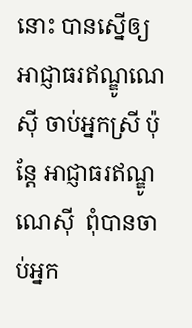នោះ បានស្នើឲ្យអាជ្ញាធរឥណ្ឌូណេស៊ី ចាប់អ្នកស្រី ប៉ុន្តែ អាជ្ញាធរឥណ្ឌូណេស៊ី  ពុំបានចាប់អ្នក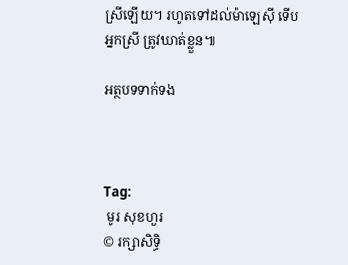ស្រីឡើយ។ រហូតទៅដល់ម៉ាឡេស៊ី ទើបអ្នកស្រី ត្រូវឃាត់ខ្លួន៕

អត្ថបទទាក់ទង



Tag:
 មូរ សុខហួរ
© រក្សាសិទ្ធិ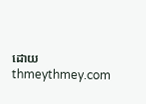ដោយ thmeythmey.com